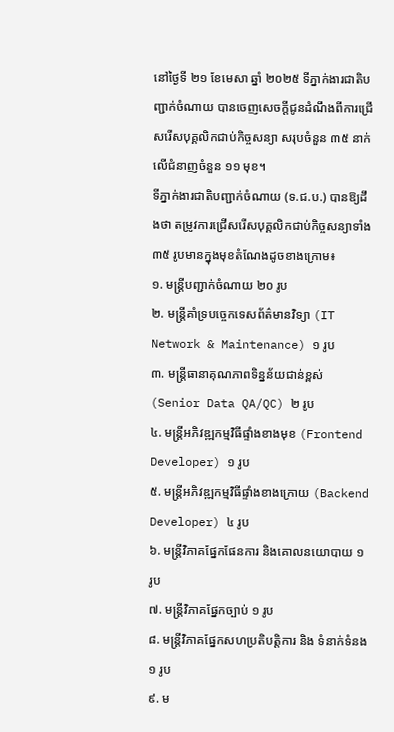នៅថ្ងៃទី ២១ ខែមេសា ឆ្នាំ ២០២៥ ទីភ្នាក់ងារជាតិបញ្ជាក់ចំណាយ បានចេញសេចក្ដីជូនដំណឹងពីការជ្រើសរើសបុគ្គលិកជាប់កិច្ចសន្យា សរុបចំនួន ៣៥ នាក់ លើជំនាញចំនួន ១១ មុខ។
ទីភ្នាក់ងារជាតិបញ្ជាក់ចំណាយ (ទ.ជ.ប.) បានឱ្យដឹងថា តម្រូវការជ្រើសរើសបុគ្គលិកជាប់កិច្ចសន្យាទាំង ៣៥ រូបមានក្នុងមុខតំណែងដូចខាងក្រោម៖
១. មន្ត្រីបញ្ជាក់ចំណាយ ២០ រូប
២. មន្ត្រីគាំទ្របច្ចេកទេសព័ត៌មានវិទ្យា (IT Network & Maintenance) ១ រូប
៣. មន្ត្រីធានាគុណភាពទិន្នន័យជាន់ខ្ពស់ (Senior Data QA/QC) ២ រូប
៤. មន្ត្រីអភិវឌ្ឍកម្មវិធីផ្ទាំងខាងមុខ (Frontend Developer) ១ រូប
៥. មន្ត្រីអភិវឌ្ឍកម្មវិធីផ្ទាំងខាងក្រោយ (Backend Developer) ៤ រូប
៦. មន្ត្រីវិភាគផ្នែកផែនការ និងគោលនយោបាយ ១ រូប
៧. មន្ត្រីវិភាគផ្នែកច្បាប់ ១ រូប
៨. មន្ត្រីវិភាគផ្នែកសហប្រតិបត្តិការ និង ទំនាក់ទំនង ១ រូប
៩. ម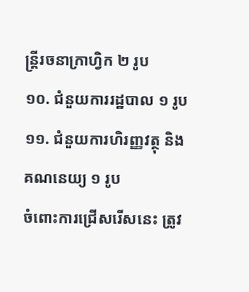ន្ត្រីរចនាក្រាហ្វិក ២ រូប
១០. ជំនួយការរដ្ឋបាល ១ រូប
១១. ជំនួយការហិរញ្ញវត្ថុ និង គណនេយ្យ ១ រូប
ចំពោះការជ្រើសរើសនេះ ត្រូវ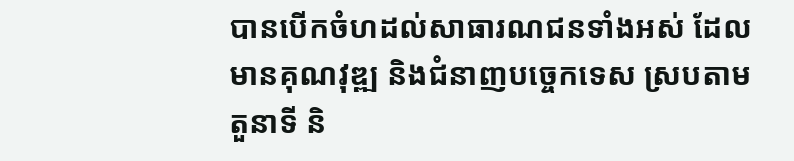បានបើកចំហដល់សាធារណជនទាំងអស់ ដែលមានគុណវុឌ្ឍ និងជំនាញបច្ចេកទេស ស្របតាមតួនាទី និ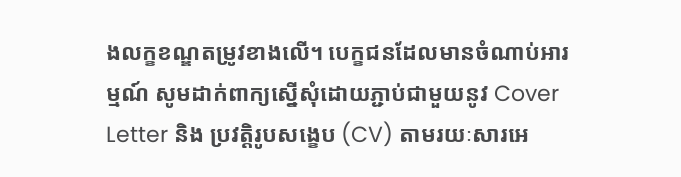ងលក្ខខណ្ឌតម្រូវខាងលើ។ បេក្ខជនដែលមានចំណាប់អារម្មណ៍ សូមដាក់ពាក្យស្នើសុំដោយភ្ជាប់ជាមួយនូវ Cover Letter និង ប្រវត្តិរូបសង្ខេប (CV) តាមរយៈសារអេ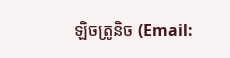ឡិចត្រូនិច (Email: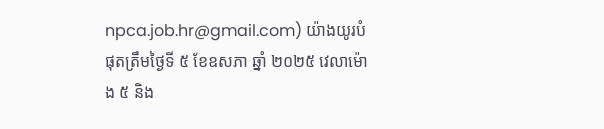npca.job.hr@gmail.com) យ៉ាងយូរបំផុតត្រឹមថ្ងៃទី ៥ ខែឧសភា ឆ្នាំ ២០២៥ វេលាម៉ោង ៥ និង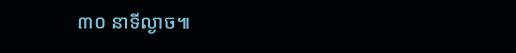៣០ នាទីល្ងាច៕